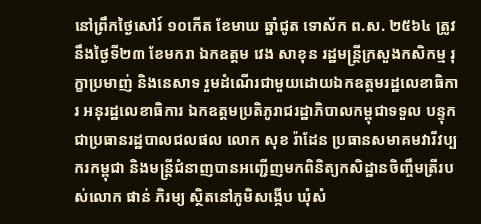នៅព្រឹកថ្ងៃសៅរ៍ ១០កើត ខែមាឃ ឆ្នាំជូត ទោស័ក ព.ស. ២៥៦៤ ត្រូវនឹងថ្ងៃទី២៣ ខែមករា ឯកឧត្តម វេង សាខុន រដ្ឋមន្រ្តីក្រសួងកសិកម្ម រុក្ខាប្រមាញ់ និងនេសាទ រួមដំណើរជាមួយដោយឯកឧត្តមរដ្ឋលេខាធិការ អនុរដ្ឋលេខាធិការ ឯកឧត្តមប្រតិភូរាជរដ្ឋាភិបាលកម្ពុជាទទួល បន្ទុកជាប្រធានរដ្ឋបាលជលផល លោក សុខ រ៉ាដែន ប្រធានសមាគមវារីវប្បករកម្ពុជា និងមន្រ្តីជំនាញបានអញ្ជើញមកពិនិត្យកសិដ្ឋានចិញ្ចឹមត្រីរបស់លោក ផាន់ ភិរម្យ ស្ថិតនៅភូមិសង្កើប ឃុំសំ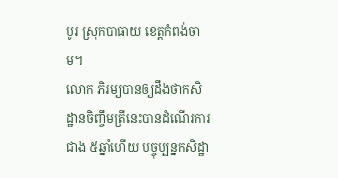បូរ ស្រុកបាធាយ ខេត្តកំពង់ចាម។
លោក ភិរម្យបានឲ្យដឹងថាកសិដ្ឋានចិញ្ចឹមត្រីនេះបានដំណើរការជាង ៥ឆ្នាំហើយ បច្ចុប្បន្នកសិដ្ឋា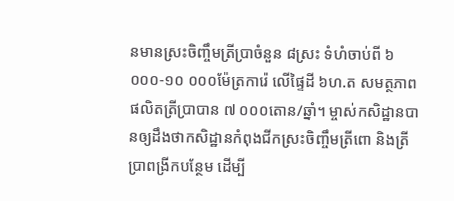នមានស្រះចិញ្ចឹមត្រីប្រាចំនួន ៨ស្រះ ទំហំចាប់ពី ៦ ០០០-១០ ០០០ម៉ែត្រការ៉េ លើផ្ទៃដី ៦ហ.ត សមត្ថភាពផលិតត្រីប្រាបាន ៧ ០០០តោន/ឆ្នាំ។ ម្ចាស់កសិដ្ឋានបានឲ្យដឹងថាកសិដ្ឋានកំពុងជីកស្រះចិញ្ចឹមត្រីពោ និងត្រីប្រាពង្រីកបន្ថែម ដើម្បី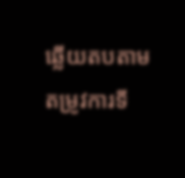ឆ្លើយតបតាមតម្រូវការទី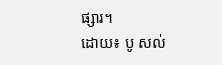ផ្សារ។
ដោយ៖ បូ សល់